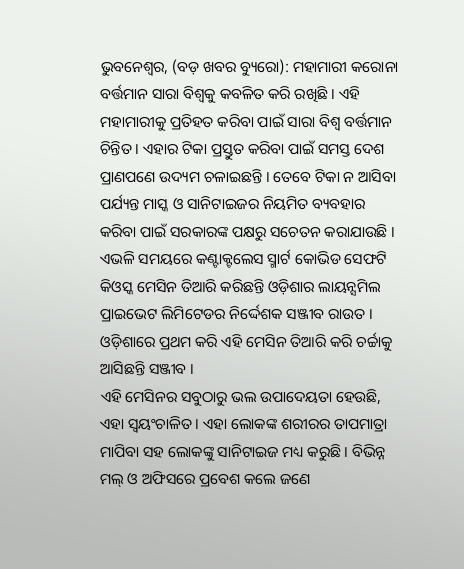ଭୁବନେଶ୍ୱର, (ବଡ଼ ଖବର ବ୍ୟୁରୋ): ମହାମାରୀ କରୋନା ବର୍ତ୍ତମାନ ସାରା ବିଶ୍ୱକୁ କବଳିତ କରି ରଖିଛି । ଏହି ମହାମାରୀକୁ ପ୍ରତିହତ କରିବା ପାଇଁ ସାରା ବିଶ୍ୱ ବର୍ତ୍ତମାନ ଚିନ୍ତିତ । ଏହାର ଟିକା ପ୍ରସ୍ତୁତ କରିବା ପାଇଁ ସମସ୍ତ ଦେଶ ପ୍ରାଣପଣେ ଉଦ୍ୟମ ଚଳାଇଛନ୍ତି । ତେବେ ଟିକା ନ ଆସିବା ପର୍ଯ୍ୟନ୍ତ ମାସ୍କ ଓ ସାନିଟାଇଜର ନିୟମିତ ବ୍ୟବହାର କରିବା ପାଇଁ ସରକାରଙ୍କ ପକ୍ଷରୁ ସଚେତନ କରାଯାଉଛି । ଏଭଳି ସମୟରେ କଣ୍ଟାକ୍ଟଲେସ ସ୍ମାର୍ଟ କୋଭିଡ ସେଫଟି କିଓସ୍କ ମେସିନ ତିଆରି କରିଛନ୍ତି ଓଡ଼ିଶାର ଲାୟନ୍ସମିଲ ପ୍ରାଇଭେଟ ଲିମିଟେଡର ନିର୍ଦ୍ଦେଶକ ସଞ୍ଜୀବ ରାଉତ । ଓଡ଼ିଶାରେ ପ୍ରଥମ କରି ଏହି ମେସିନ ତିଆରି କରି ଚର୍ଚ୍ଚାକୁ ଆସିଛନ୍ତି ସଞ୍ଜୀବ ।
ଏହି ମେସିନର ସବୁଠାରୁ ଭଲ ଉପାଦେୟତା ହେଉଛି, ଏହା ସ୍ୱୟଂଚାଳିତ । ଏହା ଲୋକଙ୍କ ଶରୀରର ତାପମାତ୍ରା ମାପିବା ସହ ଲୋକଙ୍କୁ ସାନିଟାଇଜ ମଧ୍ୟ କରୁଛି । ବିଭିନ୍ନ ମଲ୍ ଓ ଅଫିସରେ ପ୍ରବେଶ କଲେ ଜଣେ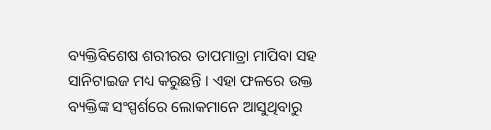ବ୍ୟକ୍ତିବିଶେଷ ଶରୀରର ତାପମାତ୍ରା ମାପିବା ସହ ସାନିଟାଇଜ ମଧ୍ୟ କରୁଛନ୍ତି । ଏହା ଫଳରେ ଉକ୍ତ ବ୍ୟକ୍ତିଙ୍କ ସଂସ୍ପର୍ଶରେ ଲୋକମାନେ ଆସୁଥିବାରୁ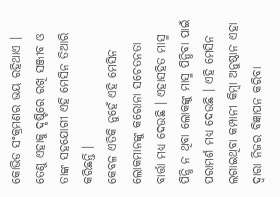କୋଭିଡ ସଂକ୍ରମଣର ଭୟ ରହିଥାଏ । ତେଣୁ ଏହାକୁ ଦୃଷ୍ଟିରେ ରଖି ସଞ୍ଜୀବ ଓ ତାଙ୍କ ସହଯୋଗୀ ଏହି ମେସିନ ତିଆରି କରିଛନ୍ତି ।
କେବଳ ଏତିକି ନୁହେଁ ଏହି ମେସିନ ଲୋକମାନଙ୍କୁ କରୋନା ସଚେତନତା ବାର୍ତ୍ତା ମଧ୍ୟ ଦେଉଛି । ଏହାସହିତ ମାସ୍ମ ପିନ୍ଧି ନ ଥିବା ଲୋକଙ୍କୁ ମାସ୍ମ ପିନ୍ଧିବା ପାଇଁ ପରାମର୍ଶ ମଧ୍ୟ ଦେଉଛି । ଏହି ମେସିନ ଲଗାଇଥିବା କମ୍ପାନୀ କିମ୍ବା ଅନୁଷ୍ଠାନ ଏହା ଦ୍ୱାରା ନିଜର ବିଜ୍ଞାପନ କରିବା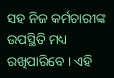ସହ ନିଜ କର୍ମଚାରୀଙ୍କ ଉପସ୍ଥିତି ମଧ୍ୟ ରଖିପାରିବେ । ଏହି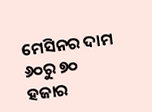ମେସିନର ଦାମ ୬୦ରୁ ୭୦ ହଜାର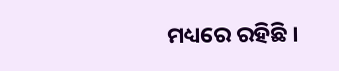ମଧ୍ୟରେ ରହିଛି ।